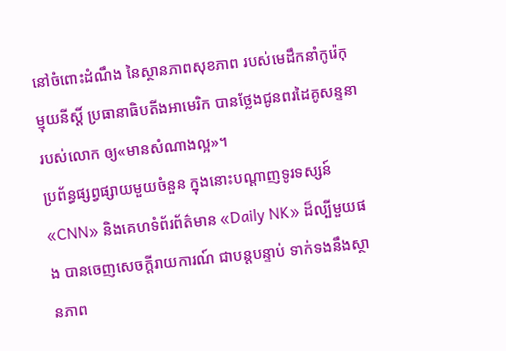នៅចំពោះដំណឹង នៃស្ថានភាពសុខភាព របស់មេដឹកនាំកូរ៉េកុម្មុយនីស្ដិ៍ ប្រធានាធិបតីងអាមេរិក បានថ្លែងជូនពរដៃគូសន្ទនារបស់លោក ឲ្យ«មានសំណាងល្អ»។
ប្រព័ន្ធផ្សព្វផ្សាយមួយចំនួន ក្នុងនោះបណ្ដាញទូរទស្សន៍ «CNN» និងគេហទំព័រព័ត៌មាន «Daily NK» ដ៏ល្បីមួយផង បានចេញសេចក្ដីរាយការណ៍ ជាបន្តបន្ទាប់ ទាក់ទងនឹងស្ថានភាព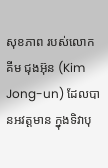សុខភាព របស់លោក គីម ជុងអ៊ុន (Kim Jong-un) ដែលបានអវត្តមាន ក្នុងទិវាបុ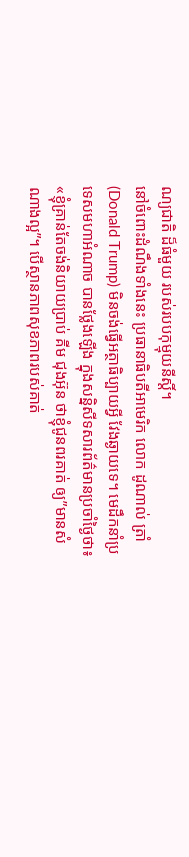ណ្យជាតិ ដ៏ធំមួយ របស់របបកុម្មុយនីស្ដិ៍។
នៅចំពោះដំណឹងទាំងនេះ ប្រធានាធិបតីអាមេរិក លោក ដូណាល់ ត្រាំ (Donald Trump) មិនចង់ធ្វើអត្ថាធិប្បាយអ្វី វែងឆ្ងាយទេ។ មេដឹកនាំប្រទេសមហាអំណាច បានថ្លែងឡើង ក្នុងសន្និសីទសារព័ត៌មានប្រចាំថ្ងៃថា៖
«ខ្ញុំគ្រាន់តែចង់និយាយប្រាប់ គីម ជុងអ៊ុន ថាខ្ញុំជូនពរគាត់ ឲ្យ”មានសំណាងល្អ”។ បើស្ថានភាពសុខភាពរបស់គាត់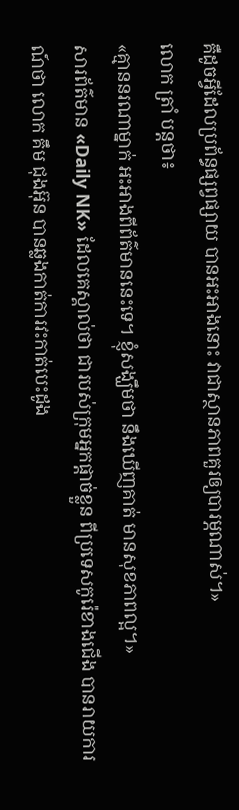គឺដូចអ្វីដែលប្រព័ន្ធផ្សព្វផ្សាយ បានអះអាងនោះ វាជាស្ថានភាពគួរឲ្យបារម្ភណាស់។»
លោក ត្រាំ បន្តថា៖
«គ្មាននរណាម្នាក់ អះអាងពីព័ត៌មាននេះទេ។ ខ្ញុំសង្ឃឹមថា នឹងឃើញគាត់ មានសុខភាពល្អ។»
សារព័ត៌មាន «Daily NK» ដែលគេស្គាល់ថា ជារបស់ក្រុមអ្នកផ្ដាច់ខ្លួន ពីប្រទេសកូរ៉េខាងជើង បានរាយការណ៍ថា លោក គឹម ជុងអ៊ុន បានឆ្លងកាត់ការវះកាត់បេះដូង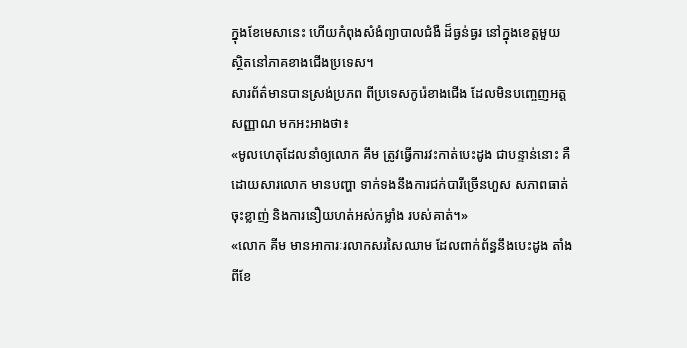ក្នុងខែមេសានេះ ហើយកំពុងសំងំព្យាបាលជំងឺ ដ៏ធ្ងន់ធ្ងរ នៅក្នុងខេត្តមួយ ស្ថិតនៅភាគខាងជើងប្រទេស។
សារព័ត៌មានបានស្រង់ប្រភព ពីប្រទេសកូរ៉េខាងជើង ដែលមិនបញ្ចេញអត្តសញ្ញាណ មកអះអាងថា៖
«មូលហេតុដែលនាំឲ្យលោក គឹម ត្រូវធ្វើការវះកាត់បេះដូង ជាបន្ទាន់នោះ គឺដោយសារលោក មានបញ្ហា ទាក់ទងនឹងការជក់បារីច្រើនហួស សភាពធាត់ចុះខ្លាញ់ និងការនឿយហត់អស់កម្លាំង របស់គាត់។»
«លោក គីម មានអាការៈរលាកសរសៃឈាម ដែលពាក់ព័ន្ធនឹងបេះដូង តាំងពីខែ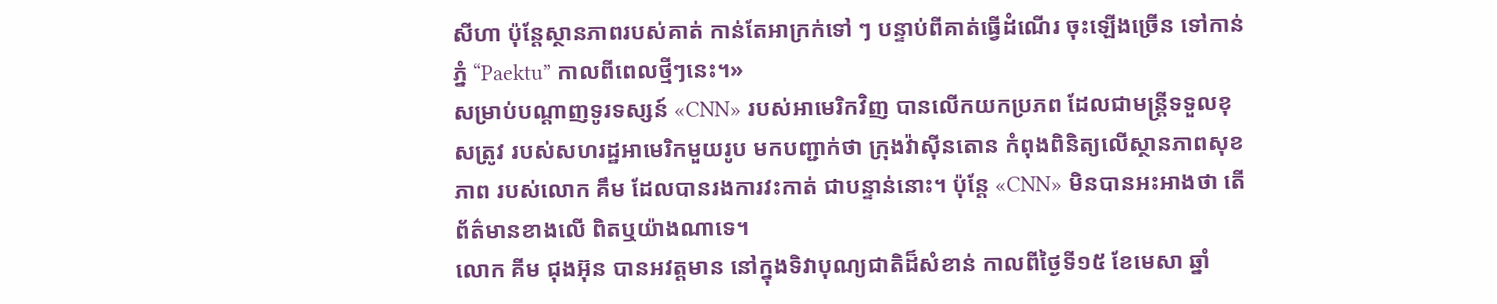សីហា ប៉ុន្តែស្ថានភាពរបស់គាត់ កាន់តែអាក្រក់ទៅ ៗ បន្ទាប់ពីគាត់ធ្វើដំណើរ ចុះឡើងច្រើន ទៅកាន់ភ្នំ “Paektu” កាលពីពេលថ្មីៗនេះ។»
សម្រាប់បណ្ដាញទូរទស្សន៍ «CNN» របស់អាមេរិកវិញ បានលើកយកប្រភព ដែលជាមន្ត្រីទទួលខុសត្រូវ របស់សហរដ្ឋអាមេរិកមួយរូប មកបញ្ជាក់ថា ក្រុងវ៉ាស៊ីនតោន កំពុងពិនិត្យលើស្ថានភាពសុខភាព របស់លោក គឹម ដែលបានរងការវះកាត់ ជាបន្ទាន់នោះ។ ប៉ុន្តែ «CNN» មិនបានអះអាងថា តើព័ត៌មានខាងលើ ពិតឬយ៉ាងណាទេ។
លោក គីម ជុងអ៊ុន បានអវត្តមាន នៅក្នុងទិវាបុណ្យជាតិដ៏សំខាន់ កាលពីថ្ងៃទី១៥ ខែមេសា ឆ្នាំ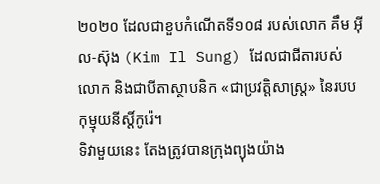២០២០ ដែលជាខួបកំណើតទី១០៨ របស់លោក គឹម អ៊ីល-ស៊ុង (Kim Il Sung) ដែលជាជីតារបស់លោក និងជាបីតាស្ថាបនិក «ជាប្រវត្តិសាស្ត្រ» នៃរបបកុម្មុយនីស្ដិ៍កូរ៉េ។
ទិវាមួយនេះ តែងត្រូវបានក្រុងព្យុងយ៉ាង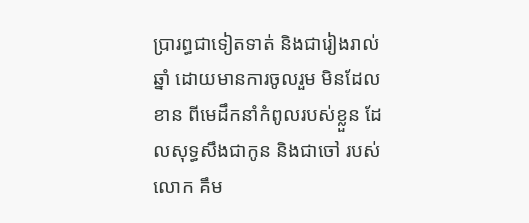ប្រារព្ធជាទៀតទាត់ និងជារៀងរាល់ឆ្នាំ ដោយមានការចូលរួម មិនដែលខាន ពីមេដឹកនាំកំពូលរបស់ខ្លួន ដែលសុទ្ធសឹងជាកូន និងជាចៅ របស់លោក គឹម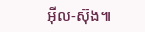អ៊ីល-ស៊ុង៕